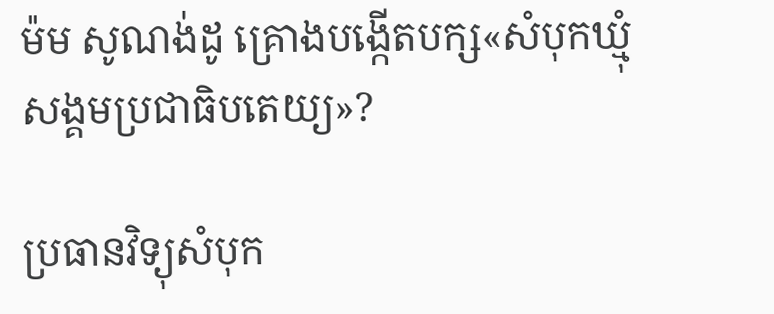ម៉ម សូណង់ដូ គ្រោងបង្កើតបក្ស«សំបុកឃ្មុំសង្គមប្រជាធិបតេយ្យ»?

ប្រធានវិទ្យុសំបុក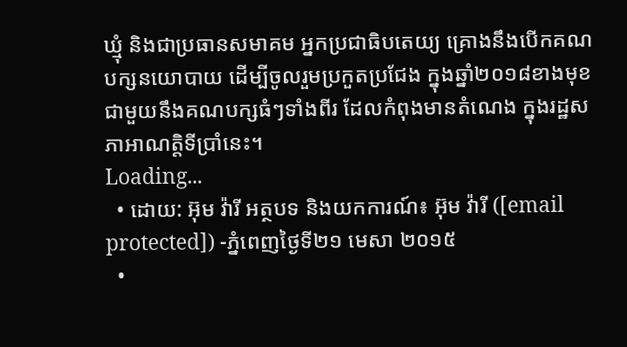ឃ្មុំ និងជាប្រធានសមាគម អ្នកប្រជាធិបតេយ្យ គ្រោងនឹងបើកគណបក្សនយោបាយ ដើម្បីចូលរួមប្រកួតប្រជែង ក្នុងឆ្នាំ២០១៨ខាងមុខ ជាមួយនឹងគណបក្សធំៗទាំងពីរ ដែលកំពុងមានតំណេង ក្នុងរដ្ឋសភាអាណត្តិទីប្រាំនេះ។
Loading...
  • ដោយ: អ៊ុម វ៉ារី អត្ថបទ និងយកការណ៍៖ អ៊ុម វ៉ារី ([email protected]) -ភ្នំពេញថ្ងៃទី២១ មេសា ២០១៥
  •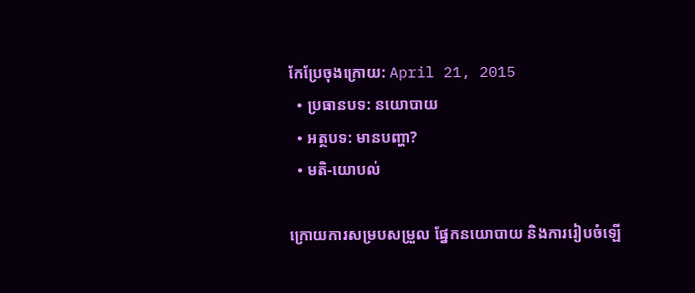កែប្រែចុងក្រោយ: April 21, 2015
  • ប្រធានបទ: នយោបាយ
  • អត្ថបទ: មានបញ្ហា?
  • មតិ-យោបល់

ក្រោយការសម្របសម្រួល ផ្នែកនយោបាយ និងការរៀបចំឡើ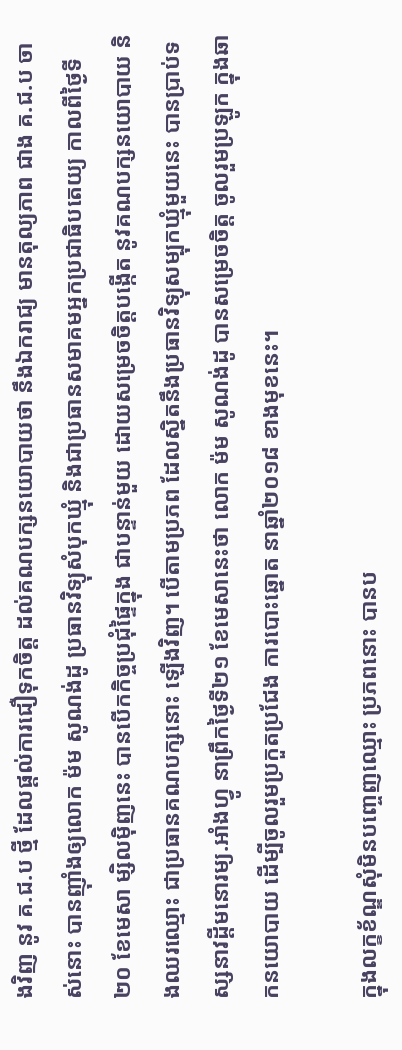ងវិញ នូវ គ.ជ.ប ថ្មី ដែលផ្តល់ការជឿទុកចិត្ត ដល់គណបក្សនយោបាយថា នឹងឯករាជ្យ មានតុល្យភាព ជាង គ.ជ.ប ចាស់នោះ បានញ៉ាំងឲ្យលោក ម៉ម សូណង់ដូ ប្រធានវិទ្យុសំបុកឃ្មុំ និងជាប្រធានសមាគមអ្នកប្រជាធិបតេយ្យ កាលពីថ្ងៃទី២០ ខែមេសា ម្សិលម៉ិញនេះ បានបើកកិច្ចប្រជុំផ្ទៃក្នុង ជាបន្ទាន់មួយ ដោយសម្រេចចិត្តបង្កើត នូវគណបក្សនយោបាយ និងឈរឈ្មោះ ជាប្រធានគណបក្សនោះ ឡើងវិញ។ បើតាមប្រភព ដែលស្និតនឹងប្រធានវិទ្យុសម្បុកឃ្មុំមួយនេះ បានប្រាប់ទស្សនាវដ្តីមនោរម្យ.អាំងហ្វូ នាព្រឹកថ្ងៃទី២១ ខែមេសានេះថា លោក ម៉ម សូណង់ដូ បានសម្រេចចិត្ត ចូលរួមប្រឡូក ក្នុងឆាកនយោបាយ ដើម្បីចូលរួមប្រកួតប្រជែង ការបោះឆ្នោត នាឆ្នាំ២០១៨ ខាងមុខនេះ។

ក្នុងលក្ខខ័ណ្ឌសុំមិនបញ្ចេញឈ្មោះ ប្រភពនោះ បានប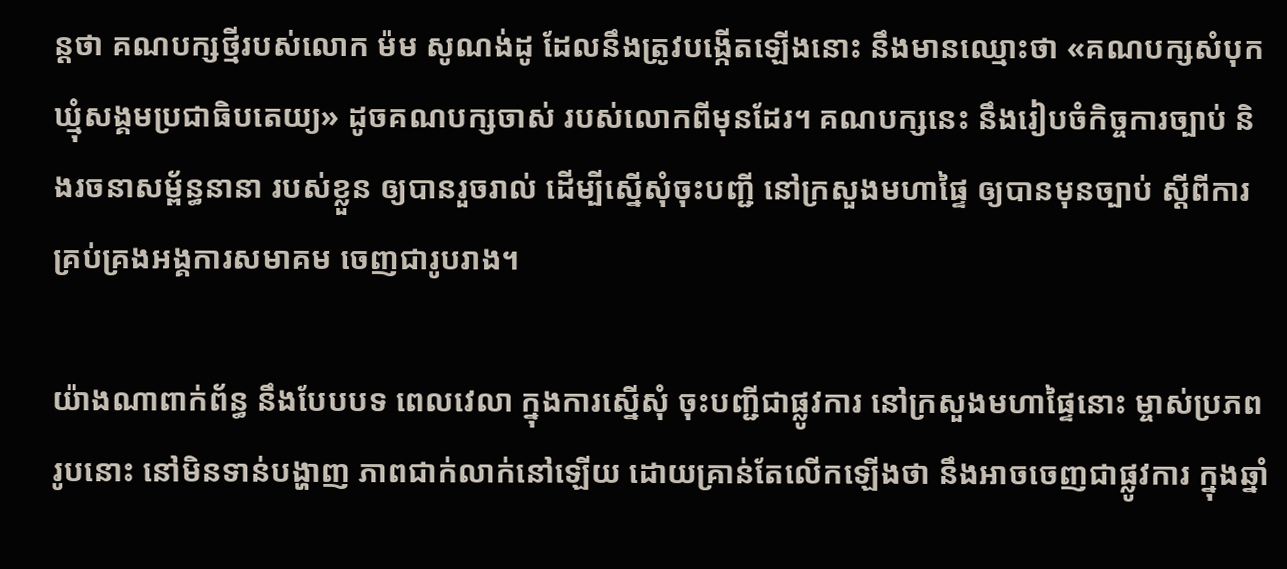ន្តថា គណបក្សថ្មីរបស់លោក ម៉ម សូណង់ដូ ដែលនឹងត្រូវបង្កើតឡើងនោះ នឹងមានឈ្មោះថា «គណបក្សសំបុកឃ្មុំសង្គមប្រជាធិបតេយ្យ» ដូចគណបក្សចាស់ របស់លោកពីមុនដែរ។ គណបក្សនេះ នឹងរៀបចំកិច្ចការច្បាប់ និងរចនាសម្ព័ន្ធនានា របស់ខ្លួន ឲ្យបានរួចរាល់ ដើម្បីស្នើសុំចុះបញ្ជី នៅក្រសួងមហាផ្ទៃ ឲ្យបានមុនច្បាប់ ស្តីពីការគ្រប់គ្រងអង្គការសមាគម ចេញជារូបរាង។

យ៉ាងណាពាក់ព័ន្ធ នឹងបែបបទ ពេលវេលា ក្នុងការស្នើសុំ ចុះបញ្ជីជាផ្លូវការ នៅក្រសួងមហាផ្ទៃនោះ ម្ចាស់ប្រភពរូបនោះ នៅមិនទាន់បង្ហាញ ភាពជាក់លាក់នៅឡើយ ដោយគ្រាន់តែលើកឡើងថា នឹងអាចចេញជាផ្លូវការ ក្នុងឆ្នាំ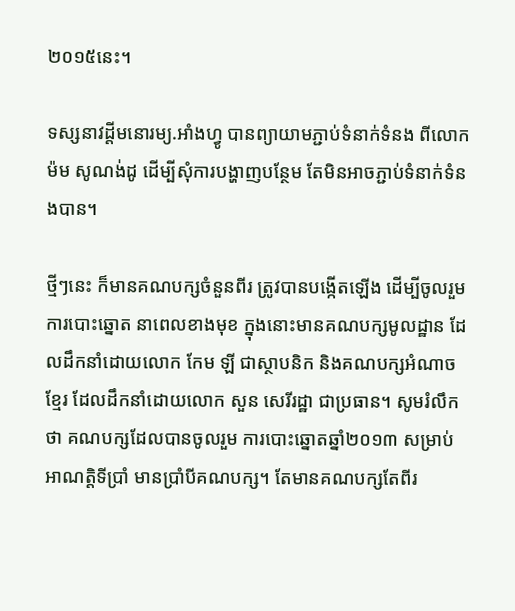២០១៥នេះ។

ទស្សនាវដ្តីមនោរម្យ.អាំងហ្វូ បានព្យាយាមភ្ជាប់ទំនាក់ទំនង ពីលោក ម៉ម សូណង់ដូ ដើម្បីសុំការបង្ហាញបន្ថែម តែមិនអាចភ្ជាប់ទំនាក់ទំនងបាន។

ថ្មីៗនេះ ក៏មានគណបក្សចំនួនពីរ ត្រូវបានបង្កើតឡើង ដើម្បីចូលរួមការបោះឆ្នោត នាពេលខាងមុខ ក្នុងនោះមានគណបក្សមូលដ្ឋាន ដែលដឹកនាំដោយលោក កែម ឡី ជាស្ថាបនិក និងគណបក្សអំណាចខ្មែរ ដែលដឹកនាំដោយលោក សួន សេរីរដ្ឋា ជាប្រធាន។ សូមរំលឹកថា គណបក្សដែលបានចូលរួម ការបោះឆ្នោតឆ្នាំ២០១៣ សម្រាប់អាណត្តិទីប្រាំ មានប្រាំបីគណបក្ស។ តែមានគណបក្សតែពីរ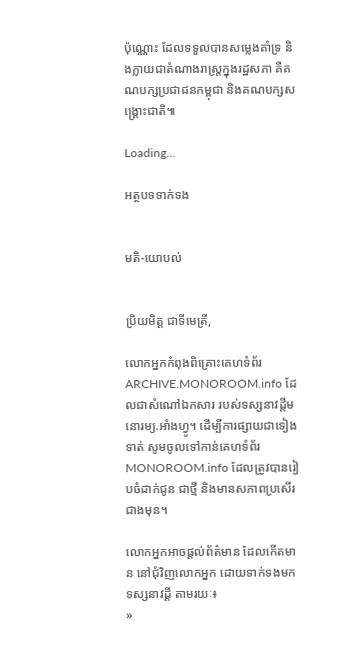ប៉ុណ្ណោះ ដែលទទួលបានសម្លេងគាំទ្រ និងក្លាយជាតំណាងរាស្រ្តក្នុងរដ្ឋសភា គឺគណបក្សប្រជាជនកម្ពុជា និងគណបក្សសង្គ្រោះជាតិ៕

Loading...

អត្ថបទទាក់ទង


មតិ-យោបល់


ប្រិយមិត្ត ជាទីមេត្រី,

លោកអ្នកកំពុងពិគ្រោះគេហទំព័រ ARCHIVE.MONOROOM.info ដែលជាសំណៅឯកសារ របស់ទស្សនាវដ្ដីមនោរម្យ.អាំងហ្វូ។ ដើម្បីការផ្សាយជាទៀងទាត់ សូមចូលទៅកាន់គេហទំព័រ MONOROOM.info ដែលត្រូវបានរៀបចំដាក់ជូន ជាថ្មី និងមានសភាពប្រសើរជាងមុន។

លោកអ្នកអាចផ្ដល់ព័ត៌មាន ដែលកើតមាន នៅជុំវិញលោកអ្នក ដោយទាក់ទងមកទស្សនាវដ្ដី តាមរយៈ៖
»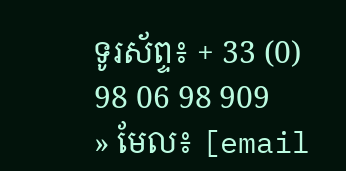ទូរស័ព្ទ៖ + 33 (0) 98 06 98 909
» មែល៖ [email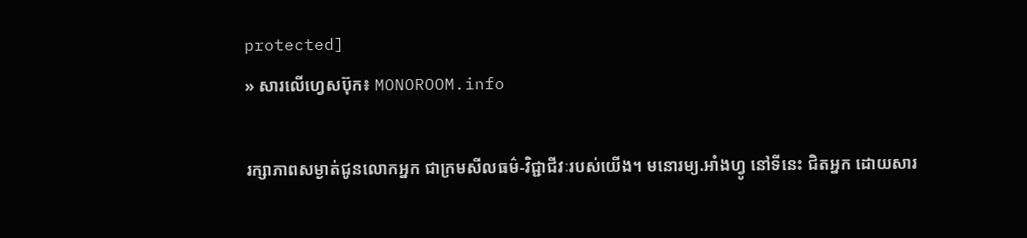protected]
» សារលើហ្វេសប៊ុក៖ MONOROOM.info

រក្សាភាពសម្ងាត់ជូនលោកអ្នក ជាក្រមសីលធម៌-វិជ្ជាជីវៈរបស់យើង។ មនោរម្យ.អាំងហ្វូ នៅទីនេះ ជិតអ្នក ដោយសារ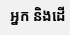អ្នក និងដើ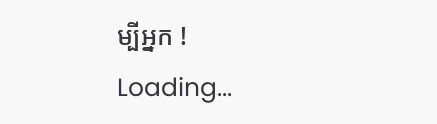ម្បីអ្នក !
Loading...